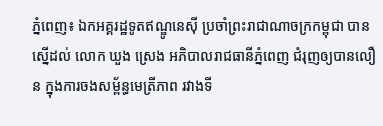ភ្នំពេញ៖ ឯកអគ្គរដ្ឋទូតឥណ្ឌូនេស៊ី ប្រចាំព្រះរាជាណាចក្រកម្ពុជា បានស្នើដល់ លោក ឃួង ស្រេង អភិបាលរាជធានីភ្នំពេញ ជំរុញឲ្យបានលឿន ក្នុងការចងសម្ព័ន្ធមេត្រីភាព រវាងទី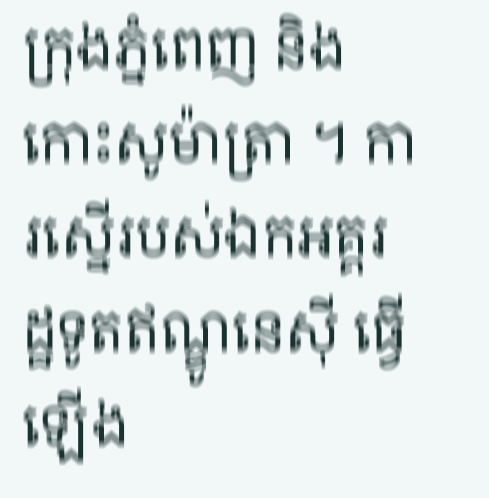ក្រុងភ្នំពេញ និងកោះសូម៉ាត្រា ។ ការស្នើរបស់ឯកអគ្គរដ្ឋទូតឥណ្ឌូនេស៊ី ធ្វើឡើង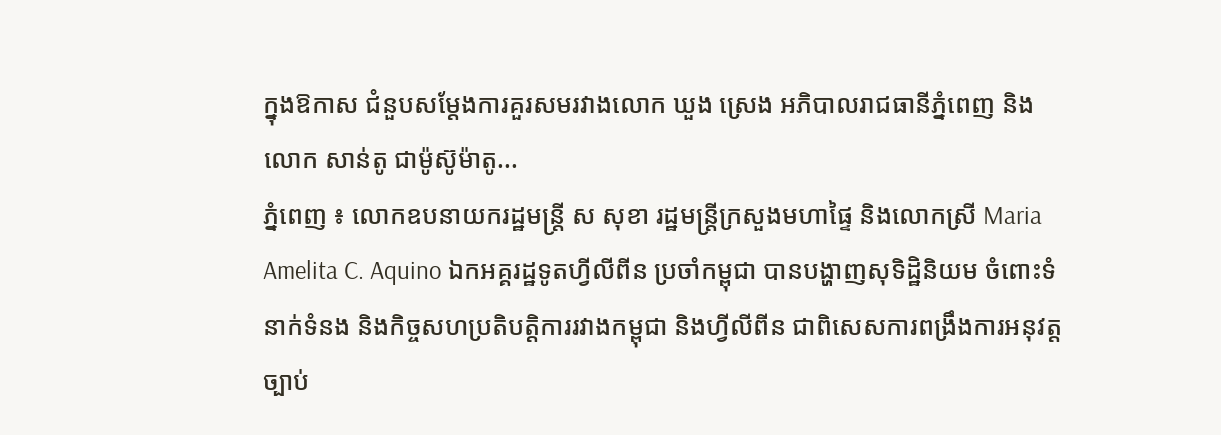ក្នុងឱកាស ជំនួបសម្តែងការគួរសមរវាងលោក ឃួង ស្រេង អភិបាលរាជធានីភ្នំពេញ និងលោក សាន់តូ ជាម៉ូស៊ូម៉ាតូ...
ភ្នំពេញ ៖ លោកឧបនាយករដ្ឋមន្ត្រី ស សុខា រដ្ឋមន្ត្រីក្រសួងមហាផ្ទៃ និងលោកស្រី Maria Amelita C. Aquino ឯកអគ្គរដ្ឋទូតហ្វីលីពីន ប្រចាំកម្ពុជា បានបង្ហាញសុទិដ្ឋិនិយម ចំពោះទំនាក់ទំនង និងកិច្ចសហប្រតិបត្តិការរវាងកម្ពុជា និងហ្វីលីពីន ជាពិសេសការពង្រឹងការអនុវត្តច្បាប់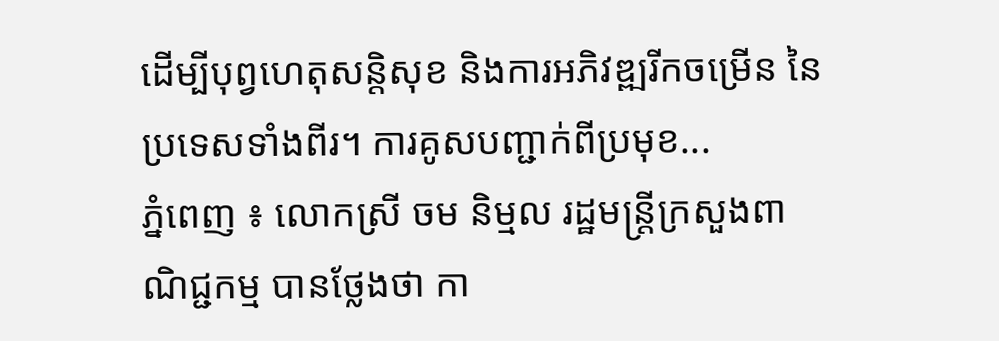ដើម្បីបុព្វហេតុសន្តិសុខ និងការអភិវឌ្ឍរីកចម្រើន នៃប្រទេសទាំងពីរ។ ការគូសបញ្ជាក់ពីប្រមុខ...
ភ្នំពេញ ៖ លោកស្រី ចម និម្មល រដ្ឋមន្ត្រីក្រសួងពាណិជ្ជកម្ម បានថ្លែងថា កា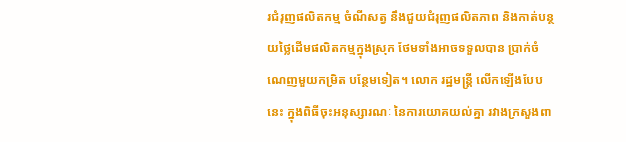រជំរុញផលិតកម្ម ចំណីសត្វ នឹងជួយជំរុញផលិតភាព និងកាត់បន្ថយថ្លៃដើមផលិតកម្មក្នុងស្រុក ថែមទាំងអាចទទួលបាន ប្រាក់ចំណេញមួយកម្រិត បន្ថែមទៀត។ លោក រដ្ឋមន្ដ្រី លើកឡើងបែបនេះ ក្នុងពិធីចុះអនុស្សារណៈ នៃការយោគយល់គ្នា រវាងក្រសួងពា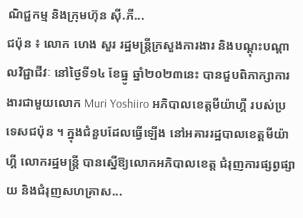ណិជ្ជកម្ម និងក្រុមហ៊ុន ស៊ី.ភី...
ជប៉ុន ៖ លោក ហេង សួរ រដ្ឋមន្ត្រីក្រសួងការងារ និងបណ្តុះបណ្តាលវិជ្ជាជីវៈ នៅថ្ងៃទី១៤ ខែធ្នូ ឆ្នាំ២០២៣នេះ បានជួបពិភាក្សាការងារជាមួយលោក Muri Yoshiiro អភិបាលខេត្តមីយ៉ាហ្គី របស់ប្រទេសជប៉ុន ។ ក្នុងជំនួបដែលធ្វើឡើង នៅអគាររដ្ឋបាលខេត្តមីយ៉ាហ្គី លោករដ្ឋមន្ត្រី បានស្នើឱ្យលោកអភិបាលខេត្ត ជំរុញការផ្សព្វផ្សាយ និងជំរុញសហគ្រាស...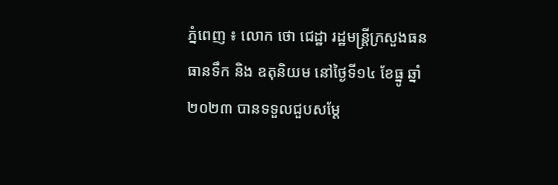ភ្នំពេញ ៖ លោក ថោ ជេដ្ឋា រដ្ឋមន្ត្រីក្រសួងធនធានទឹក និង ឧតុនិយម នៅថ្ងៃទី១៤ ខែធ្នូ ឆ្នាំ២០២៣ បានទទួលជួបសម្តែ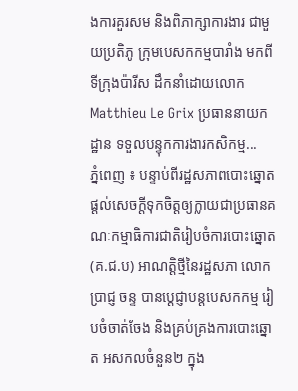ងការគួរសម និងពិភាក្សាការងារ ជាមួយប្រតិភូ ក្រុមបេសកកម្មបារាំង មកពីទីក្រុងប៉ារីស ដឹកនាំដោយលោក Matthieu Le Grix ប្រធាននាយកដ្ឋាន ទទួលបន្ទុកការងារកសិកម្ម...
ភ្នំពេញ ៖ បន្ទាប់ពីរដ្ឋសភាពបោះឆ្នោត ផ្តល់សេចក្តីទុកចិត្តឲ្យក្លាយជាប្រធានគណៈកម្មាធិការជាតិរៀបចំការបោះឆ្នោត (គ.ជ.ប) អាណត្តិថ្មីនៃរដ្ឋសភា លោក ប្រាជ្ញ ចន្ទ បានប្ដេជ្ញាបន្តបេសកកម្ម រៀបចំចាត់ចែង និងគ្រប់គ្រងការបោះឆ្នោត អសកលចំនួន២ ក្នុង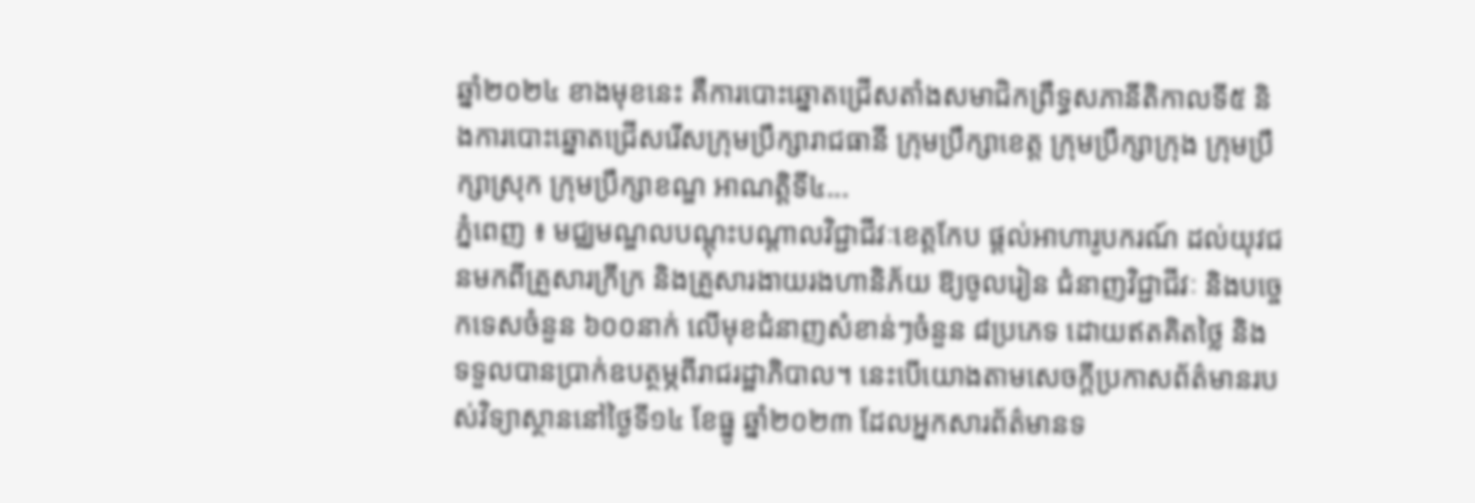ឆ្នាំ២០២៤ ខាងមុខនេះ គឺការបោះឆ្នោតជ្រើសតាំងសមាជិកព្រឹទ្ធសភានីតិកាលទី៥ និងការបោះឆ្នោតជ្រើសរើសក្រុមប្រឹក្សារាជធានី ក្រុមប្រឹក្សាខេត្ត ក្រុមប្រឹក្សាក្រុង ក្រុមប្រឹក្សាស្រុក ក្រុមប្រឹក្សាខណ្ឌ អាណត្តិទី៤...
ភ្នំពេញ ៖ មជ្ឈមណ្ឌលបណ្តុះបណ្តាលវិជ្ជាជីវៈខេត្តកែប ផ្តល់អាហារូបករណ៍ ដល់យុវជនមកពីគ្រួសារក្រីក្រ និងគ្រួសារងាយរងហានិភ័យ ឱ្យចូលរៀន ជំនាញវិជ្ជាជីវៈ និងបច្ចេកទេសចំនួន ៦០០នាក់ លើមុខជំនាញសំខាន់ៗចំនួន ៨ប្រភេទ ដោយឥតគិតថ្លៃ និងទទួលបានប្រាក់ឧបត្ថម្ភពីរាជរដ្ឋាភិបាល។ នេះបើយោងតាមសេចក្តីប្រកាសព័ត៌មានរបស់វិទ្យាស្ថាននៅថ្ងៃទី១៤ ខែធ្នូ ឆ្នាំ២០២៣ ដែលអ្នកសារព័ត៌មានទ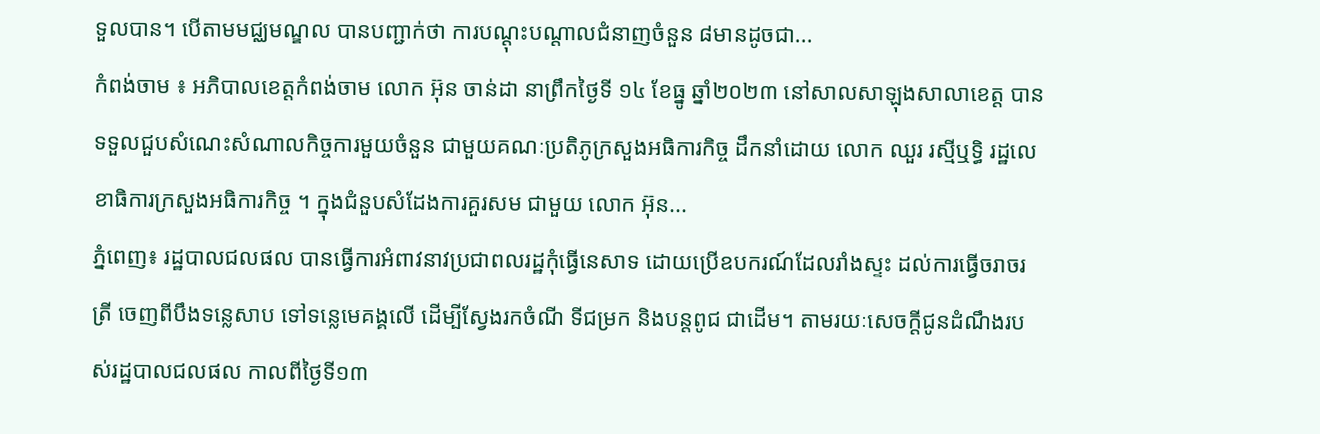ទួលបាន។ បើតាមមជ្ឈមណ្ឌល បានបញ្ជាក់ថា ការបណ្តុះបណ្តាលជំនាញចំនួន ៨មានដូចជា...
កំពង់ចាម ៖ អភិបាលខេត្តកំពង់ចាម លោក អ៊ុន ចាន់ដា នាព្រឹកថ្ងៃទី ១៤ ខែធ្នូ ឆ្នាំ២០២៣ នៅសាលសាឡុងសាលាខេត្ត បានទទួលជួបសំណេះសំណាលកិច្ចការមួយចំនួន ជាមួយគណៈប្រតិភូក្រសួងអធិការកិច្ច ដឹកនាំដោយ លោក ឈួរ រស្មីឬទ្ធិ រដ្ឋលេខាធិការក្រសួងអធិការកិច្ច ។ ក្នុងជំនួបសំដែងការគួរសម ជាមួយ លោក អ៊ុន...
ភ្នំពេញ៖ រដ្ឋបាលជលផល បានធ្វើការអំពាវនាវប្រជាពលរដ្ឋកុំធ្វើនេសាទ ដោយប្រើឧបករណ៍ដែលរាំងស្ទះ ដល់ការធ្វើចរាចរត្រី ចេញពីបឹងទន្លេសាប ទៅទន្លេមេគង្គលើ ដើម្បីស្វែងរកចំណី ទីជម្រក និងបន្ដពូជ ជាដើម។ តាមរយៈសេចក្តីជូនដំណឹងរបស់រដ្ឋបាលជលផល កាលពីថ្ងៃទី១៣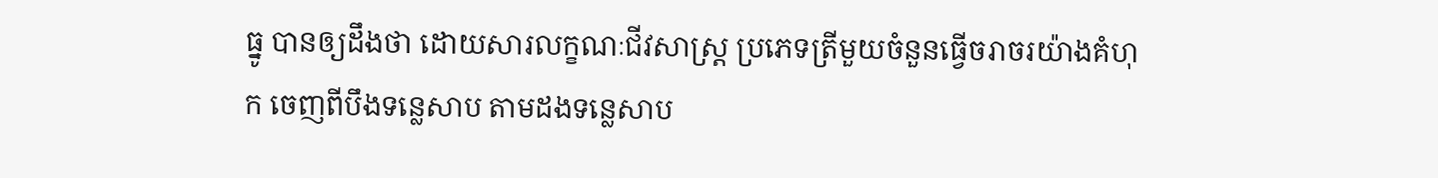ធ្នូ បានឲ្យដឹងថា ដោយសារលក្ខណៈជីវសាស្ត្រ ប្រភេទត្រីមួយចំនួនធ្វើចរាចរយ៉ាងគំហុក ចេញពីបឹងទន្លេសាប តាមដងទន្លេសាប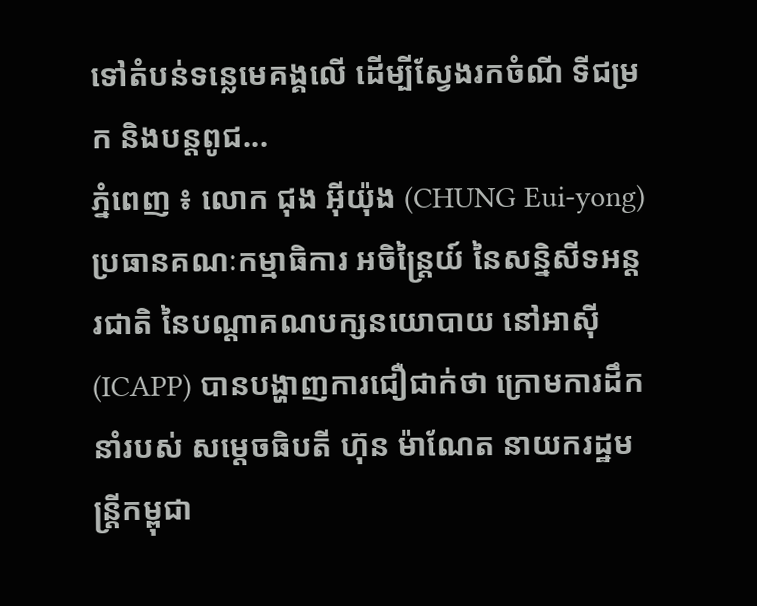ទៅតំបន់ទន្លេមេគង្គលើ ដើម្បីស្វែងរកចំណី ទីជម្រក និងបន្តពូជ...
ភ្នំពេញ ៖ លោក ជុង អ៊ីយ៉ុង (CHUNG Eui-yong) ប្រធានគណៈកម្មាធិការ អចិន្ត្រៃយ៍ នៃសន្និសីទអន្តរជាតិ នៃបណ្តាគណបក្សនយោបាយ នៅអាស៊ី (ICAPP) បានបង្ហាញការជឿជាក់ថា ក្រោមការដឹកនាំរបស់ សម្តេចធិបតី ហ៊ុន ម៉ាណែត នាយករដ្ឋមន្ដ្រីកម្ពុជា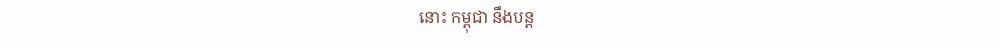នោះ កម្ពុជា នឹងបន្ត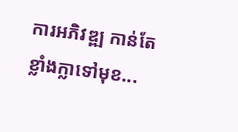ការអភិវឌ្ឍ កាន់តែខ្លាំងក្លាទៅមុខ...